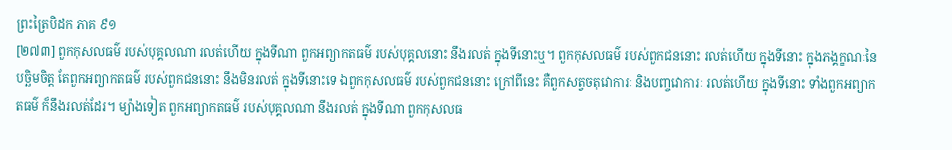ព្រះត្រៃបិដក ភាគ ៩១
[២៧៣] ពួកកុសលធម៌ របស់បុគ្គលណា រលត់ហើយ ក្នុងទីណា ពួកអព្យាកតធម៌ របស់បុគ្គលនោះ នឹងរលត់ ក្នុងទីនោះឬ។ ពួកកុសលធម៌ របស់ពួកជននោះ រលត់ហើយ ក្នុងទីនោះ ក្នុងភង្គក្ខណៈនៃបច្ឆិមចិត្ត តែពួកអព្យាកតធម៌ របស់ពួកជននោះ នឹងមិនរលត់ ក្នុងទីនោះទេ ឯពួកកុសលធម៌ របស់ពួកជននោះ ក្រៅពីនេះ គឺពួកសត្វចតុវោការៈ និងបញ្ចវោការៈ រលត់ហើយ ក្នុងទីនោះ ទាំងពួកអព្យាកតធម៌ ក៏នឹងរលត់ដែរ។ ម្យ៉ាងទៀត ពួកអព្យាកតធម៌ របស់បុគ្គលណា នឹងរលត់ ក្នុងទីណា ពួកកុសលធ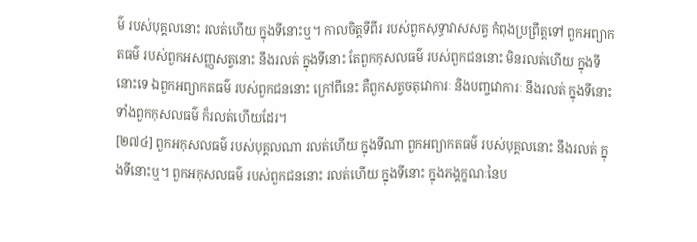ម៌ របស់បុគ្គលនោះ រលត់ហើយ ក្នុងទីនោះឬ។ កាលចិត្តទីពីរ របស់ពួកសុទ្ធាវាសសត្វ កំពុងប្រព្រឹត្តទៅ ពួកអព្យាកតធម៌ របស់ពួកអសញ្ញសត្វនោះ នឹងរលត់ ក្នុងទីនោះ តែពួកកុសលធម៌ របស់ពួកជននោះ មិនរលត់ហើយ ក្នុងទីនោះទេ ឯពួកអព្យាកតធម៌ របស់ពួកជននោះ ក្រៅពីនេះ គឺពួកសត្វចតុវោការៈ និងបញ្ចវោការៈ នឹងរលត់ ក្នុងទីនោះ ទាំងពួកកុសលធម៌ ក៏រលត់ហើយដែរ។
[២៧៤] ពួកអកុសលធម៌ របស់បុគ្គលណា រលត់ហើយ ក្នុងទីណា ពួកអព្យាកតធម៌ របស់បុគ្គលនោះ នឹងរលត់ ក្នុងទីនោះឬ។ ពួកអកុសលធម៌ របស់ពួកជននោះ រលត់ហើយ ក្នុងទីនោះ ក្នុងភង្គក្ខណៈនៃប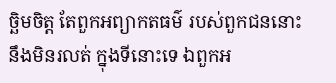ច្ឆិមចិត្ត តែពួកអព្យាកតធម៌ របស់ពួកជននោះ នឹងមិនរលត់ ក្នុងទីនោះទេ ឯពួកអ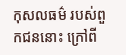កុសលធម៌ របស់ពួកជននោះ ក្រៅពី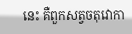នេះ គឺពួកសត្វចតុវោកា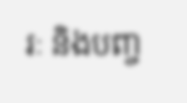រៈ និងបញ្ច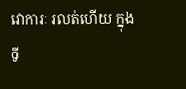វោការៈ រលត់ហើយ ក្នុងទី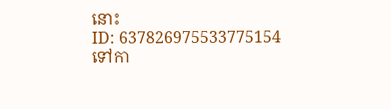នោះ
ID: 637826975533775154
ទៅកា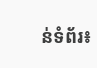ន់ទំព័រ៖